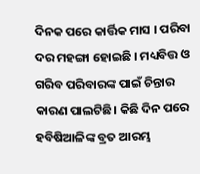ଦିନକ ପରେ କାର୍ତ୍ତିକ ମାସ । ପରିବା ଦର ମହଙ୍ଗା ହୋଇଛି । ମଧ୍ୟବିତ୍ତ ଓ ଗରିବ ପରିବାରଙ୍କ ପାଇଁ ଚିନ୍ତାର କାରଣ ପାଲଟିଛି। କିଛି ଦିନ ପରେ ହବିଷିଆଳିଙ୍କ ବ୍ରତ ଆରମ୍ଭ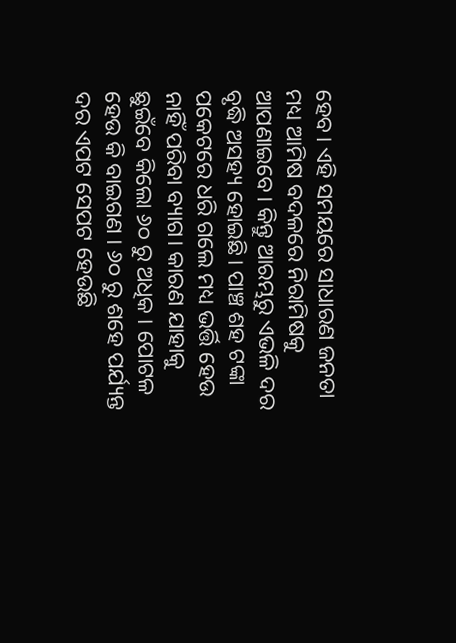ହେବ। ଏହି ସମୟରେ ସାଧାରଣ ଜନତା ମଧ୍ୟ ଆମିଷ ବଦଳରେ ନିରାମିଷକୁ ଆପଣାଇବେ। କିନ୍ତୁ ଆରମ୍ଭରୁ ଏଭଳି ଦର ବୃଦ୍ଧି ଅସହ୍ୟ ହୋଇଛି। ପାଞ୍ଚ ଶହ ଟଙ୍କା ପକେଟରେ ଧରି ଗଲେ ମଧ୍ୟ ଭର୍ତ୍ତି ହେଉ ନାହିଁ ପରିବା ବ୍ୟାଗ। କାରଣ ଯାହାକୁ ଛୁଇଁବେ କିଲୋ ୬୦ ରୁ ଅଧିକ । ପୋଟଳ ହେଉ କି ବାଇଗଣ । ୬୦ ରୁ ଶହେ ପର୍ଯ୍ୟନ୍ତ ଦର ଏପଟ ସେପଟ ହେଉଛି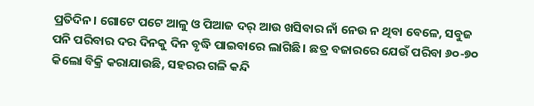ପ୍ରତିଦିନ। ଗୋଟେ ପଟେ ଆଳୁ ଓ ପିଆଜ ଦର୍ ଆଉ ଖସିବାର ନାଁ ନେଉ ନ ଥିବା ବେଳେ, ସବୁଜ ପନି ପରିବାର ଦର ଦିନକୁ ଦିନ ବୃଦ୍ଧି ପାଇବାରେ ଲାଗିଛି। ଛତ୍ର ବଜାରରେ ଯେଉଁ ପରିବା ୬୦-୭୦ କିଲୋ ବିକ୍ରି କରାଯାଉଛି, ସହରର ଗଳି କନ୍ଦି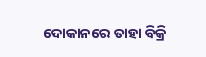ଦୋକାନରେ ତାହା ବିକ୍ରି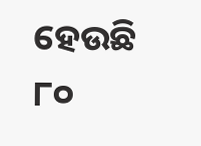ହେଉଛି ୮୦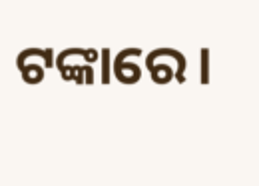ଟଙ୍କାରେ।